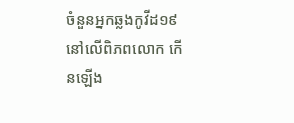ចំនួនអ្នកឆ្លងកូវីដ១៩ នៅលើពិភពលោក កើនឡើង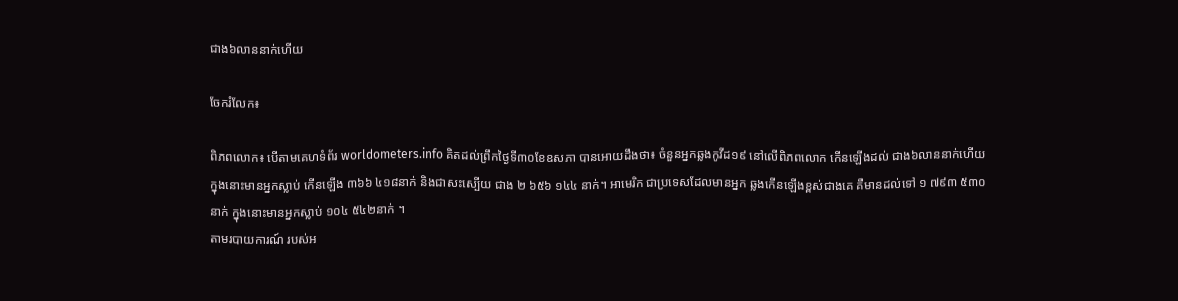ជាង៦លាននាក់ហើយ

ចែករំលែក៖

ពិភពលោក៖ បើតាមគេហទំព័រ worldometers.info គិតដល់ព្រឹកថ្ងៃទី៣០ខែឧសភា បានអោយដឹងថា៖ ចំនួនអ្នកឆ្លងកូវីដ១៩ នៅលើពិភពលោក កើនឡើងដល់ ជាង៦លាននាក់ហើយ ក្នុងនោះមានអ្នកស្លាប់ កើនឡើង ៣៦៦ ៤១៨នាក់ និងជាសះស្បើយ ជាង ២ ៦៥៦ ១៤៤ នាក់។ អាមេរិក ជាប្រទេសដែលមានអ្នក ឆ្លងកើនឡើងខ្ពស់ជាងគេ គឺមានដល់ទៅ ១ ៧៩៣ ៥៣០ នាក់ ក្នុងនោះមានអ្នកស្លាប់ ១០៤ ៥៤២នាក់ ។
តាមរបាយការណ៍ របស់អ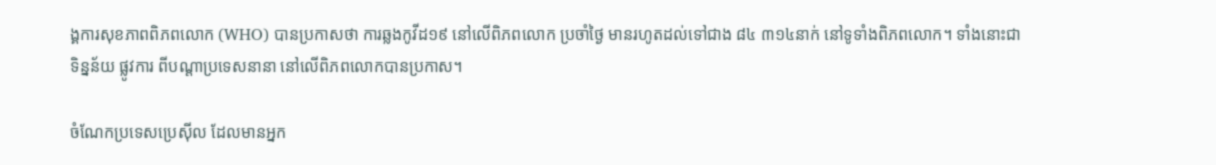ង្គការសុខភាពពិភពលោក (WHO) បានប្រកាសថា ការឆ្លងកូវីដ១៩ នៅលើពិភពលោក ប្រចាំថ្ងៃ មានរហូតដល់ទៅជាង ៨៤ ៣១៤នាក់ នៅទូទាំងពិភពលោក។ ទាំងនោះជាទិន្នន័យ ផ្លូវការ ពីបណ្ដាប្រទេសនានា នៅលើពិភពលោកបានប្រកាស។

ចំណែកប្រទេសប្រេស៊ីល ដែលមានអ្នក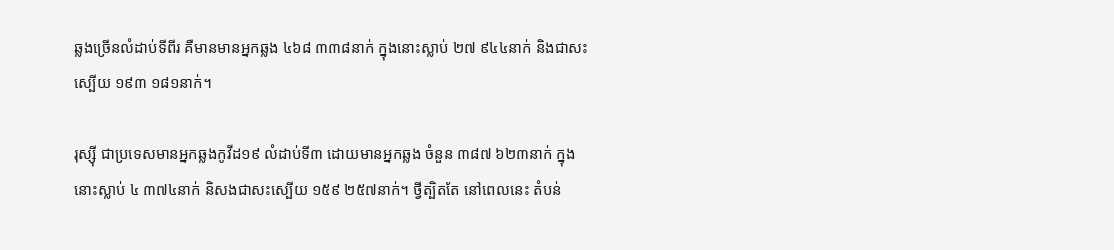ឆ្លងច្រើនលំដាប់ទីពីរ គឺមានមានអ្នកឆ្លង ៤៦៨ ៣៣៨នាក់ ក្នុងនោះស្លាប់ ២៧ ៩៤៤នាក់ និងជាសះស្បើយ ១៩៣ ១៨១នាក់។

រុស្ស៊ី ជាប្រទេសមានអ្នកឆ្លងកូវីដ១៩ លំដាប់ទី៣ ដោយមានអ្នកឆ្លង ចំនួន ៣៨៧ ៦២៣នាក់ ក្នុងនោះស្លាប់ ៤ ៣៧៤នាក់ និសងជាសះស្បើយ ១៥៩ ២៥៧នាក់។ ថ្វីត្បិតតែ នៅពេលនេះ តំបន់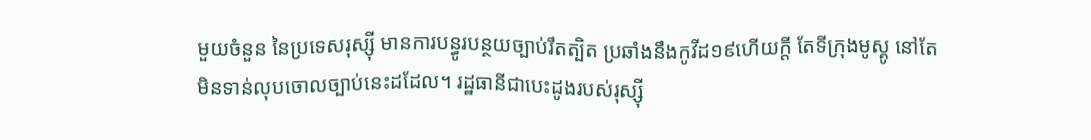មួយចំនួន នៃប្រទេសរុស្ស៊ី មានការបន្ធូរបន្ថយច្បាប់រឹតត្បិត ប្រឆាំងនឹងកូវីដ១៩ហើយក្ដី តែទីក្រុងមូស្គូ នៅតែមិនទាន់លុបចោលច្បាប់នេះដដែល។ រដ្ឋធានីជាបេះដូងរបស់រុស្ស៊ី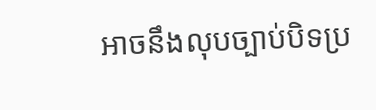អាចនឹងលុបច្បាប់បិទប្រ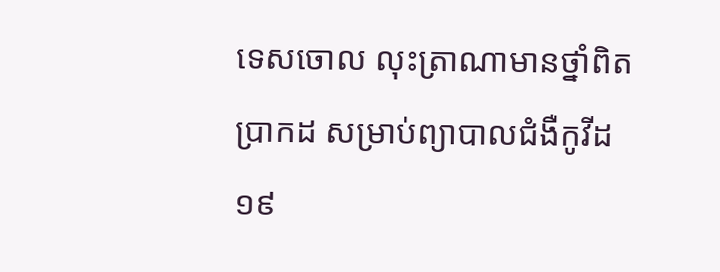ទេសចោល លុះត្រាណាមានថ្នាំពិតប្រាកដ សម្រាប់ព្យាបាលជំងឺកូវីដ១៩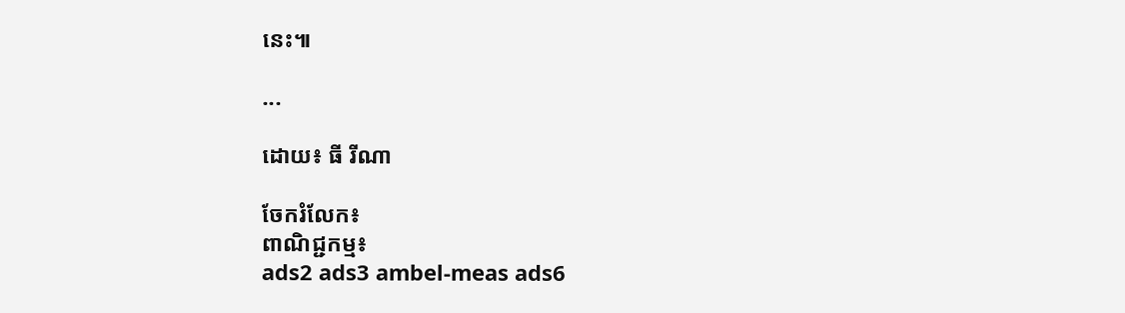នេះ៕

...

ដោយ៖ ធី រីណា

ចែករំលែក៖
ពាណិជ្ជកម្ម៖
ads2 ads3 ambel-meas ads6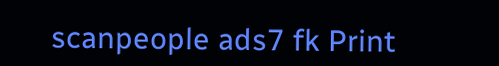scanpeople ads7 fk Print